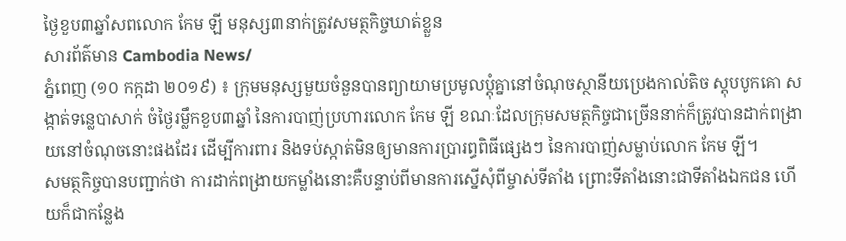ថ្ងៃខួប៣ឆ្នាំសពលោក កែម ឡី មនុស្ស៣នាក់ត្រូវសមត្ថកិច្ចឃាត់ខ្លួន
សារព័ត៌មាន Cambodia News/
ភ្នំពេញ (១០ កក្កដា ២០១៩) ៖ ក្រុមមនុស្សមួយចំនួនបានព្យាយាមប្រមូលប្តុំគ្នានៅចំណុចស្ថានីយប្រេងកាល់តិច ស្តុបបូកគោ សង្កាត់ទន្លេបាសាក់ ចំថ្ងៃរម្លឹកខួប៣ឆ្នាំ នៃការបាញ់ប្រហារលោក កែម ឡី ខណៈដែលក្រុមសមត្ថកិច្ចជាច្រើននាក់ក៏ត្រូវបានដាក់ពង្រាយនៅចំណុចនោះផងដែរ ដើម្បីការពារ និងទប់ស្កាត់មិនឲ្យមានការប្រារព្ធពិធីផ្សេងៗ នៃការបាញ់សម្លាប់លោក កែម ឡី។
សមត្ថកិច្ចបានបញ្ជាក់ថា ការដាក់ពង្រាយកម្លាំងនោះគឺបន្ទាប់ពីមានការស្នើសុំពីម្ចាស់ទីតាំង ព្រោះទីតាំងនោះជាទីតាំងឯកជន ហើយក៏ជាកន្លែង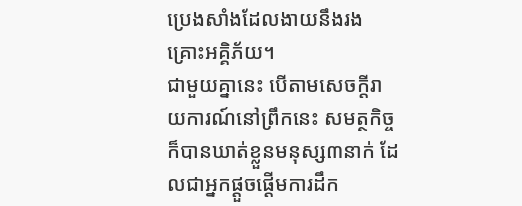ប្រេងសាំងដែលងាយនឹងរងគ្រោះអគ្គិភ័យ។
ជាមួយគ្នានេះ បើតាមសេចក្តីរាយការណ៍នៅព្រឹកនេះ សមត្ថកិច្ចក៏បានឃាត់ខ្លួនមនុស្ស៣នាក់ ដែលជាអ្នកផ្ដួចផ្ដើមការដឹក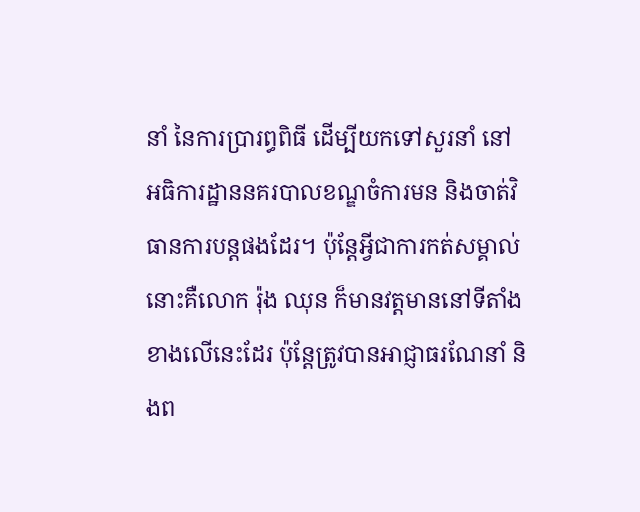នាំ នៃការប្រារព្ធពិធី ដើម្បីយកទៅសួរនាំ នៅអធិការដ្ឋាននគរបាលខណ្ឌចំការមន និងចាត់វិធានការបន្ដផងដែរ។ ប៉ុន្តែអ្វីជាការកត់សម្គាល់នោះគឺលោក រ៉ុង ឈុន ក៏មានវត្តមាននៅទីតាំងខាងលើនេះដែរ ប៉ុន្តែត្រូវបានអាជ្ញាធរណែនាំ និងព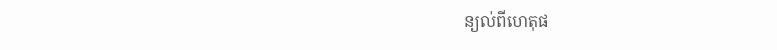ន្យល់ពីហេតុផ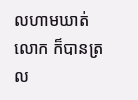លហាមឃាត់លោក ក៏បានត្រល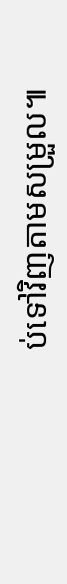ប់ទៅវិញតាមសម្រួល៕